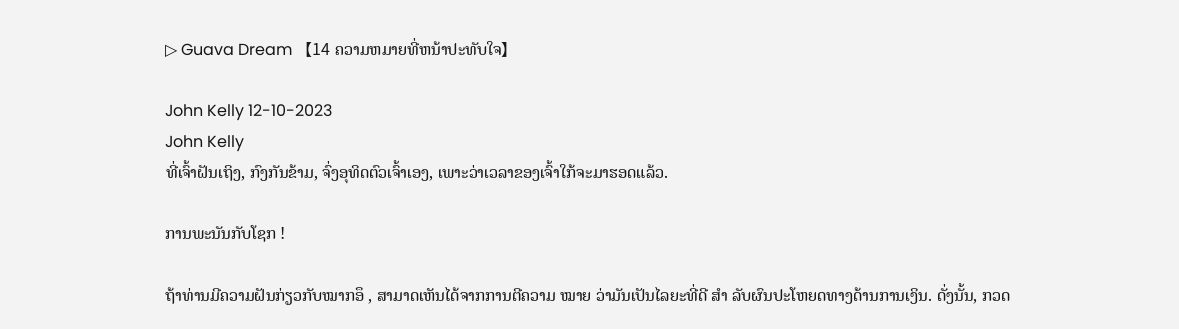▷ Guava Dream 【14 ຄວາມຫມາຍທີ່ຫນ້າປະທັບໃຈ】

John Kelly 12-10-2023
John Kelly
ທີ່ເຈົ້າຝັນເຖິງ, ກົງກັນຂ້າມ, ຈົ່ງອຸທິດຕົວເຈົ້າເອງ, ເພາະວ່າເວລາຂອງເຈົ້າໃກ້ຈະມາຮອດແລ້ວ.

ການພະນັນກັບໂຊກ !

ຖ້າທ່ານມີຄວາມຝັນກ່ຽວກັບໝາກອຶ , ສາມາດເຫັນໄດ້ຈາກການຕີຄວາມ ໝາຍ ວ່າມັນເປັນໄລຍະທີ່ດີ ສຳ ລັບຜົນປະໂຫຍດທາງດ້ານການເງິນ. ດັ່ງນັ້ນ, ກວດ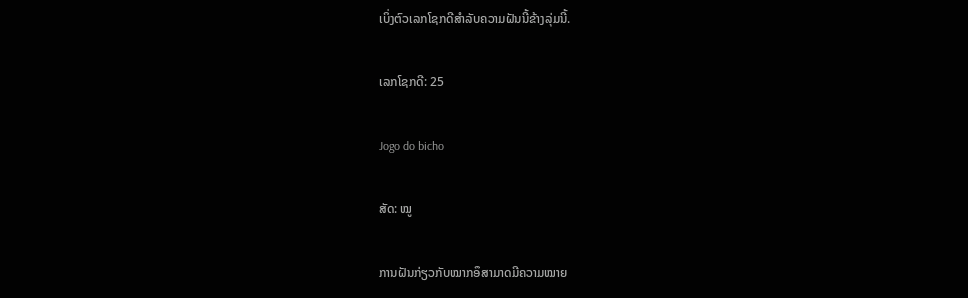ເບິ່ງຕົວເລກໂຊກດີສໍາລັບຄວາມຝັນນີ້ຂ້າງລຸ່ມນີ້.

ເລກໂຊກດີ: 25

Jogo do bicho

ສັດ: ໝູ

ການຝັນກ່ຽວກັບໝາກອຶສາມາດມີຄວາມໝາຍ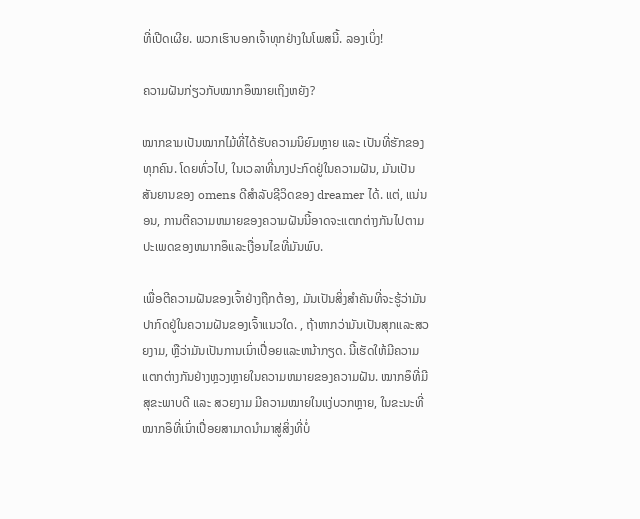ທີ່ເປີດເຜີຍ. ພວກເຮົາບອກເຈົ້າທຸກຢ່າງໃນໂພສນີ້. ລອງເບິ່ງ!

ຄວາມຝັນກ່ຽວກັບໝາກອຶໝາຍເຖິງຫຍັງ?

ໝາກຂາມເປັນໝາກໄມ້ທີ່ໄດ້ຮັບຄວາມນິຍົມຫຼາຍ ແລະ ເປັນທີ່ຮັກຂອງທຸກຄົນ. ໂດຍທົ່ວໄປ, ໃນເວລາທີ່ນາງປະກົດຢູ່ໃນຄວາມຝັນ, ມັນເປັນສັນຍານຂອງ omens ດີສໍາລັບຊີວິດຂອງ dreamer ໄດ້. ແຕ່, ແນ່ນອນ, ການຕີຄວາມຫມາຍຂອງຄວາມຝັນນີ້ອາດຈະແຕກຕ່າງກັນໄປຕາມປະເພດຂອງຫມາກອຶແລະເງື່ອນໄຂທີ່ມັນພົບ.

ເພື່ອຕີຄວາມຝັນຂອງເຈົ້າຢ່າງຖືກຕ້ອງ, ມັນເປັນສິ່ງສໍາຄັນທີ່ຈະຮູ້ວ່າມັນປາກົດຢູ່ໃນຄວາມຝັນຂອງເຈົ້າແນວໃດ. , ຖ້າຫາກວ່າມັນເປັນສຸກແລະສວຍງາມ, ຫຼືວ່າມັນເປັນການເນົ່າເປື່ອຍແລະຫນ້າກຽດ. ນີ້ເຮັດໃຫ້ມີຄວາມແຕກຕ່າງກັນຢ່າງຫຼວງຫຼາຍໃນຄວາມຫມາຍຂອງຄວາມຝັນ. ໝາກອຶທີ່ມີສຸຂະພາບດີ ແລະ ສວຍງາມ ມີຄວາມໝາຍໃນແງ່ບວກຫຼາຍ, ໃນຂະນະທີ່ໝາກອຶທີ່ເນົ່າເປື່ອຍສາມາດນຳມາສູ່ສິ່ງທີ່ບໍ່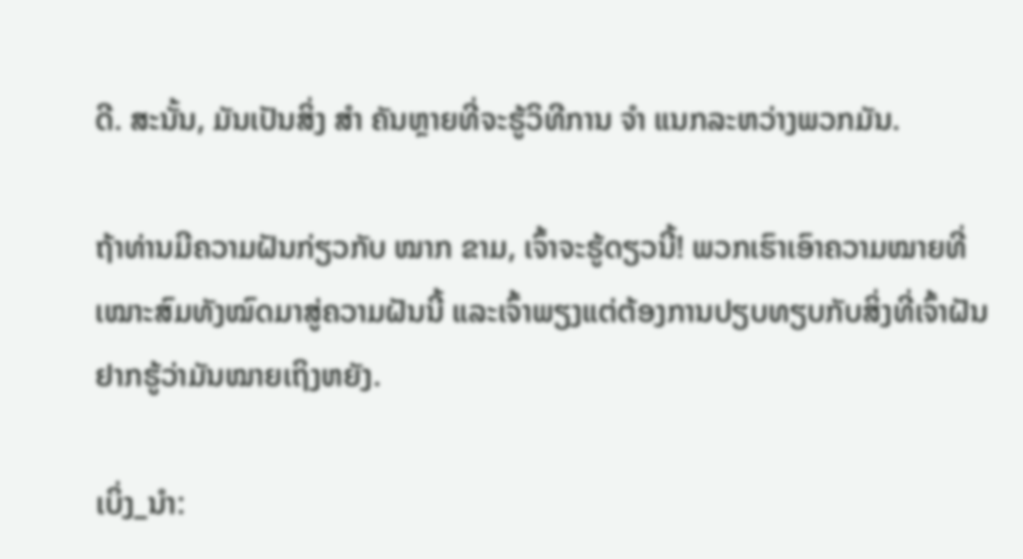ດີ. ສະນັ້ນ, ມັນເປັນສິ່ງ ສຳ ຄັນຫຼາຍທີ່ຈະຮູ້ວິທີການ ຈຳ ແນກລະຫວ່າງພວກມັນ.

ຖ້າທ່ານມີຄວາມຝັນກ່ຽວກັບ ໝາກ ຂາມ, ເຈົ້າຈະຮູ້ດຽວນີ້! ພວກເຮົາເອົາຄວາມໝາຍທີ່ເໝາະສົມທັງໝົດມາສູ່ຄວາມຝັນນີ້ ແລະເຈົ້າພຽງແຕ່ຕ້ອງການປຽບທຽບກັບສິ່ງທີ່ເຈົ້າຝັນຢາກຮູ້ວ່າມັນໝາຍເຖິງຫຍັງ.

ເບິ່ງ_ນຳ: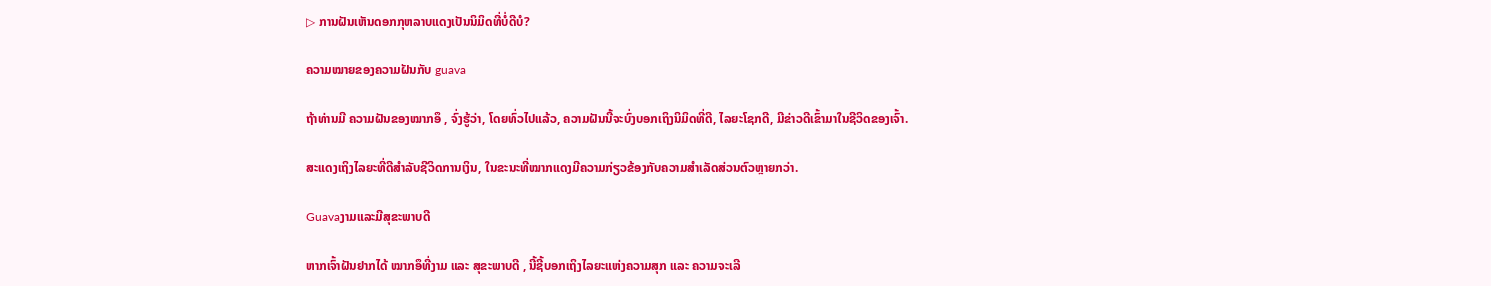▷ ການຝັນເຫັນດອກກຸຫລາບແດງເປັນນິມິດທີ່ບໍ່ດີບໍ?

ຄວາມໝາຍຂອງຄວາມຝັນກັບ guava

ຖ້າທ່ານມີ ຄວາມຝັນຂອງໝາກອຶ , ຈົ່ງຮູ້ວ່າ, ໂດຍທົ່ວໄປແລ້ວ, ຄວາມຝັນນີ້ຈະບົ່ງບອກເຖິງນິມິດທີ່ດີ, ໄລຍະໂຊກດີ, ມີຂ່າວດີເຂົ້າມາໃນຊີວິດຂອງເຈົ້າ.

ສະແດງເຖິງໄລຍະທີ່ດີສຳລັບຊີວິດການເງິນ, ໃນຂະນະທີ່ໝາກແດງມີຄວາມກ່ຽວຂ້ອງກັບຄວາມສຳເລັດສ່ວນຕົວຫຼາຍກວ່າ.

Guavaງາມແລະມີສຸຂະພາບດີ

ຫາກເຈົ້າຝັນຢາກໄດ້ ໝາກອຶທີ່ງາມ ແລະ ສຸຂະພາບດີ , ນີ້ຊີ້ບອກເຖິງໄລຍະແຫ່ງຄວາມສຸກ ແລະ ຄວາມຈະເລີ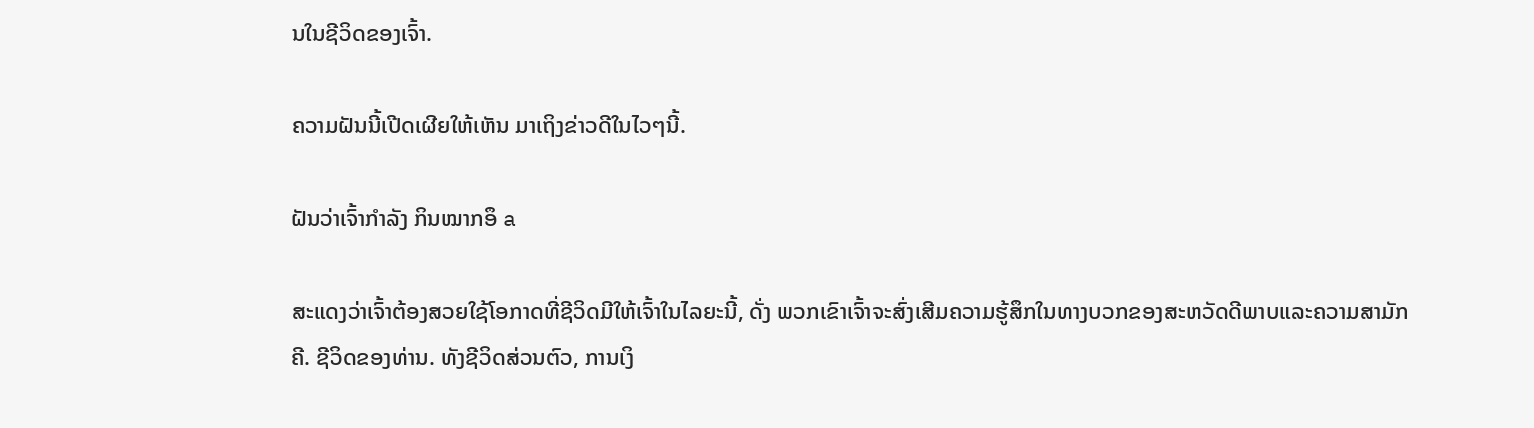ນໃນຊີວິດຂອງເຈົ້າ.

ຄວາມຝັນນີ້ເປີດເຜີຍໃຫ້ເຫັນ ມາເຖິງຂ່າວດີໃນໄວໆນີ້.

ຝັນວ່າເຈົ້າກຳລັງ ກິນໝາກອຶ a

ສະແດງວ່າເຈົ້າຕ້ອງສວຍໃຊ້ໂອກາດທີ່ຊີວິດມີໃຫ້ເຈົ້າໃນໄລຍະນີ້, ດັ່ງ ພວກເຂົາເຈົ້າຈະສົ່ງເສີມຄວາມຮູ້ສຶກໃນທາງບວກຂອງສະຫວັດດີພາບແລະຄວາມສາມັກຄີ. ຊີວິດຂອງທ່ານ. ທັງຊີວິດສ່ວນຕົວ, ການເງິ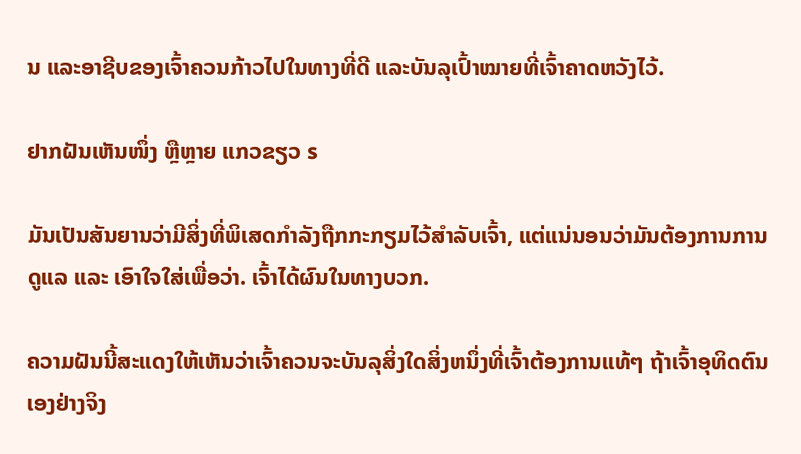ນ ແລະອາຊີບຂອງເຈົ້າຄວນກ້າວໄປໃນທາງທີ່ດີ ແລະບັນລຸເປົ້າໝາຍທີ່ເຈົ້າຄາດຫວັງໄວ້.

ຢາກຝັນເຫັນໜຶ່ງ ຫຼືຫຼາຍ ແກວຂຽວ s

ມັນເປັນສັນຍານວ່າມີສິ່ງທີ່ພິເສດກຳລັງຖືກກະກຽມໄວ້ສຳລັບເຈົ້າ, ແຕ່ແນ່ນອນວ່າມັນຕ້ອງການການດູແລ ແລະ ເອົາໃຈໃສ່ເພື່ອວ່າ. ເຈົ້າໄດ້ຜົນໃນທາງບວກ.

ຄວາມຝັນນີ້ສະແດງໃຫ້ເຫັນວ່າເຈົ້າຄວນຈະບັນລຸສິ່ງໃດສິ່ງຫນຶ່ງທີ່ເຈົ້າຕ້ອງການແທ້ໆ ຖ້າເຈົ້າອຸທິດຕົນເອງຢ່າງຈິງ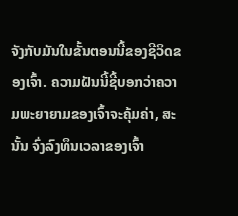ຈັງກັບມັນໃນຂັ້ນຕອນນີ້ຂອງຊີວິດຂອງເຈົ້າ. ຄວາມຝັນນີ້ຊີ້ບອກວ່າຄວາມພະຍາຍາມຂອງເຈົ້າຈະຄຸ້ມຄ່າ, ສະນັ້ນ ຈົ່ງລົງທຶນເວລາຂອງເຈົ້າ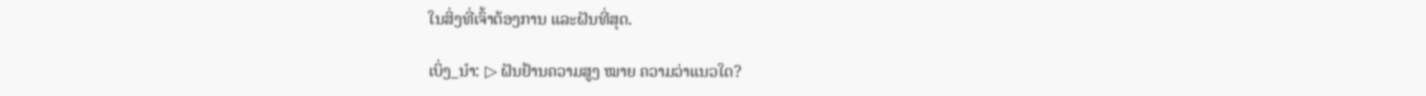ໃນສິ່ງທີ່ເຈົ້າຕ້ອງການ ແລະຝັນທີ່ສຸດ.

ເບິ່ງ_ນຳ: ▷ ຝັນຢ້ານຄວາມສູງ ໝາຍ ຄວາມວ່າແນວໃດ?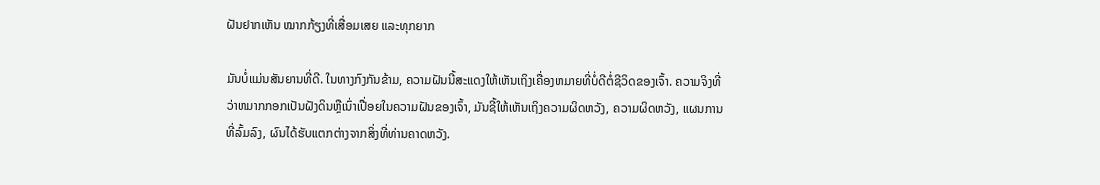ຝັນຢາກເຫັນ ໝາກກ້ຽງທີ່ເສື່ອມເສຍ ແລະທຸກຍາກ

ມັນບໍ່ແມ່ນສັນຍານທີ່ດີ. ໃນທາງກົງກັນຂ້າມ, ຄວາມຝັນນີ້ສະແດງໃຫ້ເຫັນເຖິງເຄື່ອງຫມາຍທີ່ບໍ່ດີຕໍ່ຊີວິດຂອງເຈົ້າ. ຄວາມຈິງທີ່ວ່າຫມາກກອກເປັນຝັງດິນຫຼືເນົ່າເປື່ອຍໃນຄວາມຝັນຂອງເຈົ້າ, ມັນຊີ້ໃຫ້ເຫັນເຖິງຄວາມຜິດຫວັງ, ຄວາມຜິດຫວັງ, ແຜນການທີ່ລົ້ມລົງ, ຜົນໄດ້ຮັບແຕກຕ່າງຈາກສິ່ງທີ່ທ່ານຄາດຫວັງ.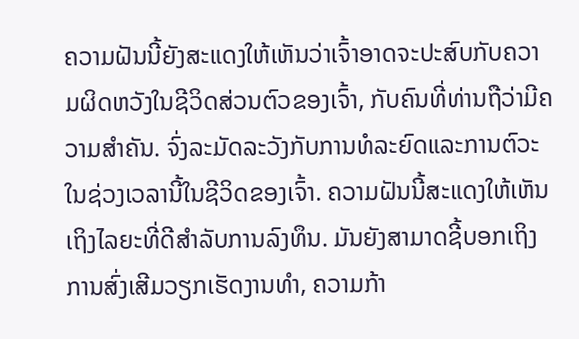ຄວາມຝັນນີ້ຍັງສະແດງໃຫ້ເຫັນວ່າເຈົ້າອາດຈະປະສົບກັບຄວາມຜິດຫວັງໃນຊີວິດສ່ວນຕົວຂອງເຈົ້າ, ກັບຄົນທີ່ທ່ານຖືວ່າມີຄວາມສໍາຄັນ. ຈົ່ງລະມັດລະວັງກັບການທໍລະຍົດແລະການຕົວະໃນຊ່ວງເວລານີ້ໃນຊີວິດຂອງເຈົ້າ. ຄວາມຝັນນີ້ສະແດງໃຫ້ເຫັນເຖິງໄລຍະທີ່ດີສໍາລັບການລົງທຶນ. ມັນຍັງສາມາດຊີ້ບອກເຖິງການສົ່ງເສີມວຽກເຮັດງານທໍາ, ຄວາມກ້າ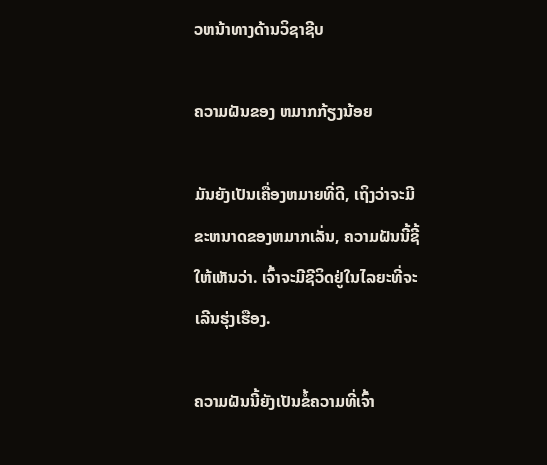ວຫນ້າທາງດ້ານວິຊາຊີບ

ຄວາມຝັນຂອງ ຫມາກກ້ຽງນ້ອຍ

ມັນຍັງເປັນເຄື່ອງຫມາຍທີ່ດີ, ເຖິງວ່າຈະມີຂະຫນາດຂອງຫມາກເລັ່ນ, ຄວາມຝັນນີ້ຊີ້ໃຫ້ເຫັນວ່າ. ເຈົ້າຈະມີຊີວິດຢູ່ໃນໄລຍະທີ່ຈະເລີນຮຸ່ງເຮືອງ.

ຄວາມຝັນນີ້ຍັງເປັນຂໍ້ຄວາມທີ່ເຈົ້າ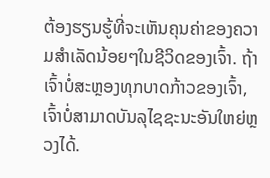ຕ້ອງຮຽນຮູ້ທີ່ຈະເຫັນຄຸນຄ່າຂອງຄວາມສໍາເລັດນ້ອຍໆໃນຊີວິດຂອງເຈົ້າ. ຖ້າເຈົ້າບໍ່ສະຫຼອງທຸກບາດກ້າວຂອງເຈົ້າ, ເຈົ້າບໍ່ສາມາດບັນລຸໄຊຊະນະອັນໃຫຍ່ຫຼວງໄດ້.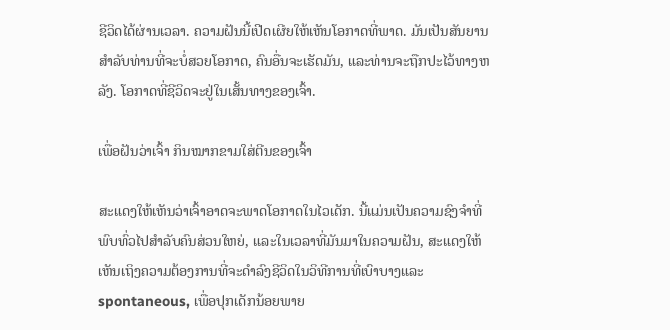ຊີວິດໄດ້ຜ່ານເວລາ. ຄວາມຝັນນີ້ເປີດເຜີຍໃຫ້ເຫັນໂອກາດທີ່ພາດ. ມັນເປັນສັນຍານສໍາລັບທ່ານທີ່ຈະບໍ່ສວຍໂອກາດ, ຄົນອື່ນຈະເຮັດມັນ, ແລະທ່ານຈະຖືກປະໄວ້ທາງຫລັງ. ໂອກາດທີ່ຊີວິດຈະຢູ່ໃນເສັ້ນທາງຂອງເຈົ້າ.

ເພື່ອຝັນວ່າເຈົ້າ ກິນໝາກຂາມໃສ່ຕີນຂອງເຈົ້າ

ສະແດງໃຫ້ເຫັນວ່າເຈົ້າອາດຈະພາດໂອກາດໃນໄວເດັກ. ນີ້ແມ່ນເປັນຄວາມຊົງຈໍາທີ່ພົບທົ່ວໄປສໍາລັບຄົນສ່ວນໃຫຍ່, ແລະໃນເວລາທີ່ມັນມາໃນຄວາມຝັນ, ສະແດງໃຫ້ເຫັນເຖິງຄວາມຕ້ອງການທີ່ຈະດໍາລົງຊີວິດໃນວິທີການທີ່ເບົາບາງແລະ spontaneous, ເພື່ອປຸກເດັກນ້ອຍພາຍ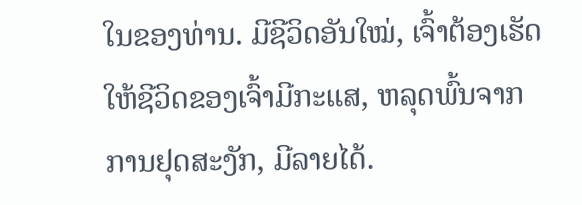ໃນຂອງທ່ານ. ມີຊີວິດອັນໃໝ່, ເຈົ້າຕ້ອງເຮັດໃຫ້ຊີວິດຂອງເຈົ້າມີກະແສ, ຫລຸດພົ້ນຈາກການຢຸດສະງັກ, ມີລາຍໄດ້.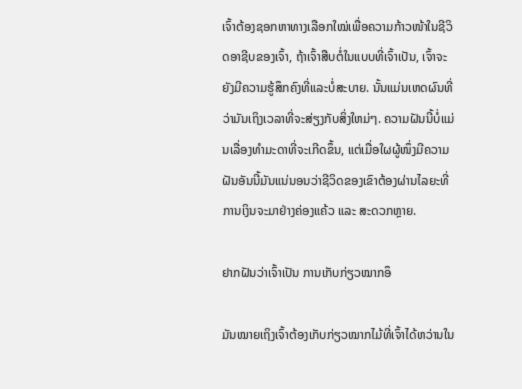ເຈົ້າຕ້ອງຊອກຫາທາງເລືອກໃໝ່ເພື່ອຄວາມກ້າວໜ້າໃນຊີວິດອາຊີບຂອງເຈົ້າ, ຖ້າເຈົ້າສືບຕໍ່ໃນແບບທີ່ເຈົ້າເປັນ, ເຈົ້າຈະ ຍັງມີຄວາມຮູ້ສຶກຄົງທີ່ແລະບໍ່ສະບາຍ. ນັ້ນແມ່ນເຫດຜົນທີ່ວ່າມັນເຖິງເວລາທີ່ຈະສ່ຽງກັບສິ່ງໃຫມ່ໆ. ຄວາມຝັນນີ້ບໍ່ແມ່ນເລື່ອງທຳມະດາທີ່ຈະເກີດຂຶ້ນ, ແຕ່ເມື່ອໃຜຜູ້ໜຶ່ງມີຄວາມຝັນອັນນີ້ມັນແນ່ນອນວ່າຊີວິດຂອງເຂົາຕ້ອງຜ່ານໄລຍະທີ່ການເງິນຈະມາຢ່າງຄ່ອງແຄ້ວ ແລະ ສະດວກຫຼາຍ.

ຢາກຝັນວ່າເຈົ້າເປັນ ການເກັບກ່ຽວໝາກອຶ

ມັນໝາຍເຖິງເຈົ້າຕ້ອງເກັບກ່ຽວໝາກໄມ້ທີ່ເຈົ້າໄດ້ຫວ່ານໃນ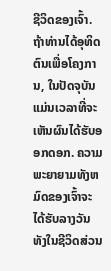ຊີວິດຂອງເຈົ້າ. ຖ້າທ່ານໄດ້ອຸທິດຕົນເພື່ອໂຄງການ, ໃນປັດຈຸບັນແມ່ນເວລາທີ່ຈະເຫັນຜົນໄດ້ຮັບອອກດອກ. ຄວາມພະຍາຍາມທັງຫມົດຂອງເຈົ້າຈະໄດ້ຮັບລາງວັນທັງໃນຊີວິດສ່ວນ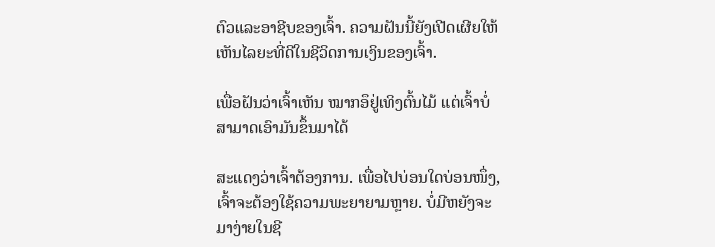ຕົວແລະອາຊີບຂອງເຈົ້າ. ຄວາມຝັນນີ້ຍັງເປີດເຜີຍໃຫ້ເຫັນໄລຍະທີ່ດີໃນຊີວິດການເງິນຂອງເຈົ້າ.

ເພື່ອຝັນວ່າເຈົ້າເຫັນ ໝາກອຶຢູ່ເທິງຕົ້ນໄມ້ ແຕ່ເຈົ້າບໍ່ສາມາດເອົາມັນຂຶ້ນມາໄດ້

ສະແດງວ່າເຈົ້າຕ້ອງການ. ເພື່ອໄປບ່ອນໃດບ່ອນໜຶ່ງ, ເຈົ້າຈະຕ້ອງໃຊ້ຄວາມພະຍາຍາມຫຼາຍ. ບໍ່ມີຫຍັງຈະມາງ່າຍໃນຊີ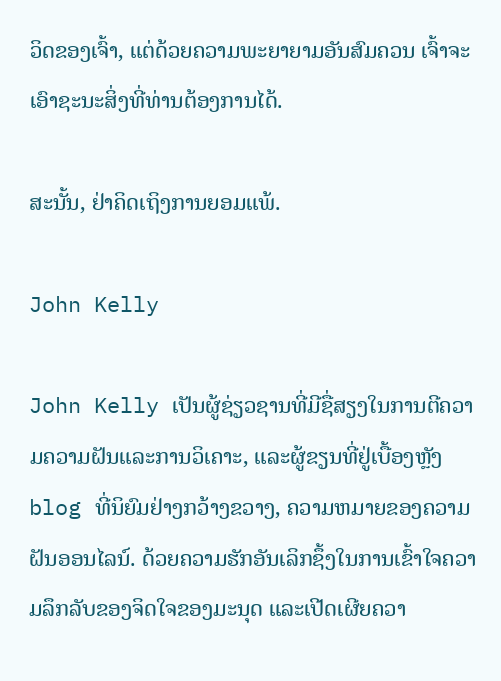ວິດຂອງເຈົ້າ, ແຕ່ດ້ວຍຄວາມພະຍາຍາມອັນສົມຄວນ ເຈົ້າຈະເອົາຊະນະສິ່ງທີ່ທ່ານຕ້ອງການໄດ້.

ສະນັ້ນ, ຢ່າຄິດເຖິງການຍອມແພ້.

John Kelly

John Kelly ເປັນຜູ້ຊ່ຽວຊານທີ່ມີຊື່ສຽງໃນການຕີຄວາມຄວາມຝັນແລະການວິເຄາະ, ແລະຜູ້ຂຽນທີ່ຢູ່ເບື້ອງຫຼັງ blog ທີ່ນິຍົມຢ່າງກວ້າງຂວາງ, ຄວາມຫມາຍຂອງຄວາມຝັນອອນໄລນ໌. ດ້ວຍຄວາມຮັກອັນເລິກຊຶ້ງໃນການເຂົ້າໃຈຄວາມລຶກລັບຂອງຈິດໃຈຂອງມະນຸດ ແລະເປີດເຜີຍຄວາ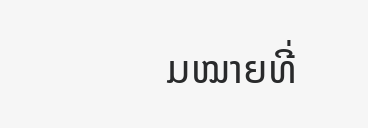ມໝາຍທີ່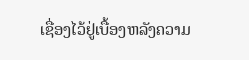ເຊື່ອງໄວ້ຢູ່ເບື້ອງຫລັງຄວາມ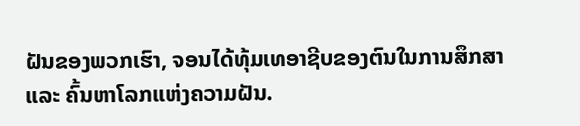ຝັນຂອງພວກເຮົາ, ຈອນໄດ້ທຸ້ມເທອາຊີບຂອງຕົນໃນການສຶກສາ ແລະ ຄົ້ນຫາໂລກແຫ່ງຄວາມຝັນ.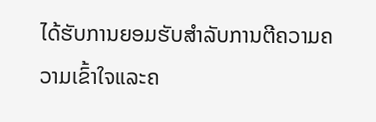ໄດ້ຮັບການຍອມຮັບສໍາລັບການຕີຄວາມຄວາມເຂົ້າໃຈແລະຄ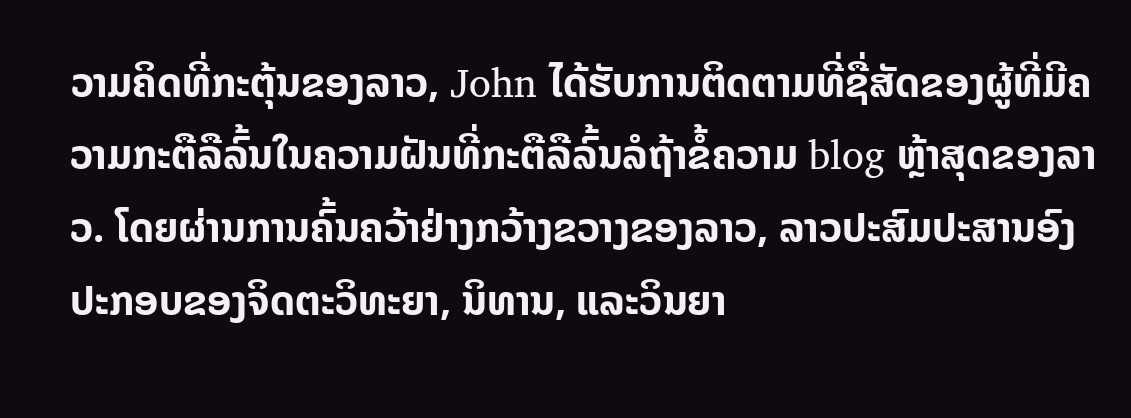ວາມຄິດທີ່ກະຕຸ້ນຂອງລາວ, John ໄດ້ຮັບການຕິດຕາມທີ່ຊື່ສັດຂອງຜູ້ທີ່ມີຄວາມກະຕືລືລົ້ນໃນຄວາມຝັນທີ່ກະຕືລືລົ້ນລໍຖ້າຂໍ້ຄວາມ blog ຫຼ້າສຸດຂອງລາວ. ໂດຍຜ່ານການຄົ້ນຄວ້າຢ່າງກວ້າງຂວາງຂອງລາວ, ລາວປະສົມປະສານອົງປະກອບຂອງຈິດຕະວິທະຍາ, ນິທານ, ແລະວິນຍາ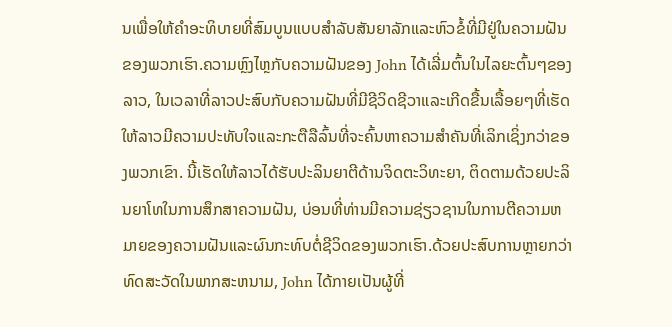ນເພື່ອໃຫ້ຄໍາອະທິບາຍທີ່ສົມບູນແບບສໍາລັບສັນຍາລັກແລະຫົວຂໍ້ທີ່ມີຢູ່ໃນຄວາມຝັນຂອງພວກເຮົາ.ຄວາມຫຼົງໄຫຼກັບຄວາມຝັນຂອງ John ໄດ້ເລີ່ມຕົ້ນໃນໄລຍະຕົ້ນໆຂອງລາວ, ໃນເວລາທີ່ລາວປະສົບກັບຄວາມຝັນທີ່ມີຊີວິດຊີວາແລະເກີດຂື້ນເລື້ອຍໆທີ່ເຮັດໃຫ້ລາວມີຄວາມປະທັບໃຈແລະກະຕືລືລົ້ນທີ່ຈະຄົ້ນຫາຄວາມສໍາຄັນທີ່ເລິກເຊິ່ງກວ່າຂອງພວກເຂົາ. ນີ້ເຮັດໃຫ້ລາວໄດ້ຮັບປະລິນຍາຕີດ້ານຈິດຕະວິທະຍາ, ຕິດຕາມດ້ວຍປະລິນຍາໂທໃນການສຶກສາຄວາມຝັນ, ບ່ອນທີ່ທ່ານມີຄວາມຊ່ຽວຊານໃນການຕີຄວາມຫມາຍຂອງຄວາມຝັນແລະຜົນກະທົບຕໍ່ຊີວິດຂອງພວກເຮົາ.ດ້ວຍປະສົບການຫຼາຍກວ່າທົດສະວັດໃນພາກສະຫນາມ, John ໄດ້ກາຍເປັນຜູ້ທີ່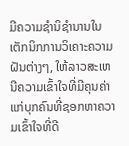ມີຄວາມຊໍານິຊໍານານໃນເຕັກນິກການວິເຄາະຄວາມຝັນຕ່າງໆ, ໃຫ້ລາວສະເຫນີຄວາມເຂົ້າໃຈທີ່ມີຄຸນຄ່າແກ່ບຸກຄົນທີ່ຊອກຫາຄວາມເຂົ້າໃຈທີ່ດີ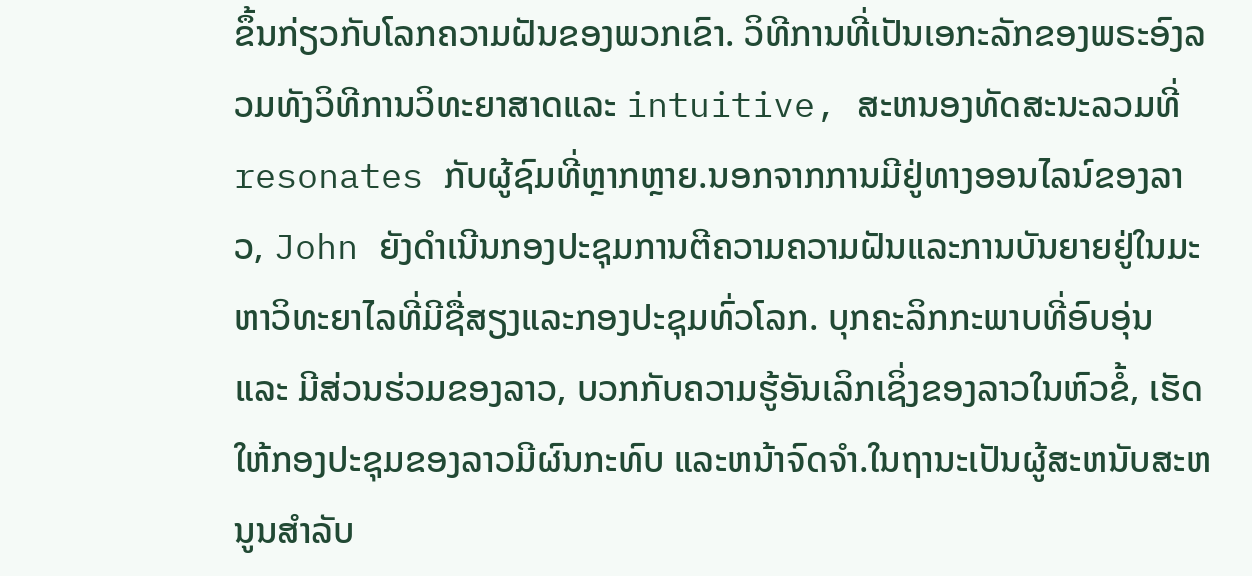ຂຶ້ນກ່ຽວກັບໂລກຄວາມຝັນຂອງພວກເຂົາ. ວິທີການທີ່ເປັນເອກະລັກຂອງພຣະອົງລວມທັງວິທີການວິທະຍາສາດແລະ intuitive, ສະຫນອງທັດສະນະລວມທີ່resonates ກັບຜູ້ຊົມທີ່ຫຼາກຫຼາຍ.ນອກຈາກການມີຢູ່ທາງອອນໄລນ໌ຂອງລາວ, John ຍັງດໍາເນີນກອງປະຊຸມການຕີຄວາມຄວາມຝັນແລະການບັນຍາຍຢູ່ໃນມະຫາວິທະຍາໄລທີ່ມີຊື່ສຽງແລະກອງປະຊຸມທົ່ວໂລກ. ບຸກຄະລິກກະພາບທີ່ອົບອຸ່ນ ແລະ ມີສ່ວນຮ່ວມຂອງລາວ, ບວກກັບຄວາມຮູ້ອັນເລິກເຊິ່ງຂອງລາວໃນຫົວຂໍ້, ເຮັດໃຫ້ກອງປະຊຸມຂອງລາວມີຜົນກະທົບ ແລະຫນ້າຈົດຈໍາ.ໃນຖານະເປັນຜູ້ສະຫນັບສະຫນູນສໍາລັບ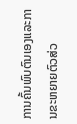ການຄົ້ນພົບຕົນເອງແລະການຂະຫຍາຍຕົວສ່ວ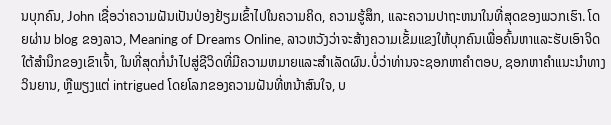ນບຸກຄົນ, John ເຊື່ອວ່າຄວາມຝັນເປັນປ່ອງຢ້ຽມເຂົ້າໄປໃນຄວາມຄິດ, ຄວາມຮູ້ສຶກ, ແລະຄວາມປາຖະຫນາໃນທີ່ສຸດຂອງພວກເຮົາ. ໂດຍຜ່ານ blog ຂອງລາວ, Meaning of Dreams Online, ລາວຫວັງວ່າຈະສ້າງຄວາມເຂັ້ມແຂງໃຫ້ບຸກຄົນເພື່ອຄົ້ນຫາແລະຮັບເອົາຈິດໃຕ້ສໍານຶກຂອງເຂົາເຈົ້າ, ໃນທີ່ສຸດກໍ່ນໍາໄປສູ່ຊີວິດທີ່ມີຄວາມຫມາຍແລະສໍາເລັດຜົນ.ບໍ່ວ່າທ່ານຈະຊອກຫາຄໍາຕອບ, ຊອກຫາຄໍາແນະນໍາທາງວິນຍານ, ຫຼືພຽງແຕ່ intrigued ໂດຍໂລກຂອງຄວາມຝັນທີ່ຫນ້າສົນໃຈ, ບ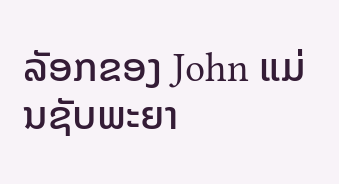ລັອກຂອງ John ແມ່ນຊັບພະຍາ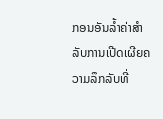ກອນອັນລ້ຳຄ່າສໍາລັບການເປີດເຜີຍຄວາມລຶກລັບທີ່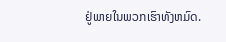ຢູ່ພາຍໃນພວກເຮົາທັງຫມົດ.